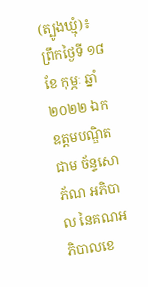(ត្បូងឃ្មុំ)៖ ព្រឹកថ្ងៃទី ១៨ ខែ កុម្ភៈ ឆ្នាំ២០២២ ឯកឧត្តមបណ្ឌិត ជាម ច័ន្ទសោភ័ណ អភិបាល នៃគណអភិបាលខេ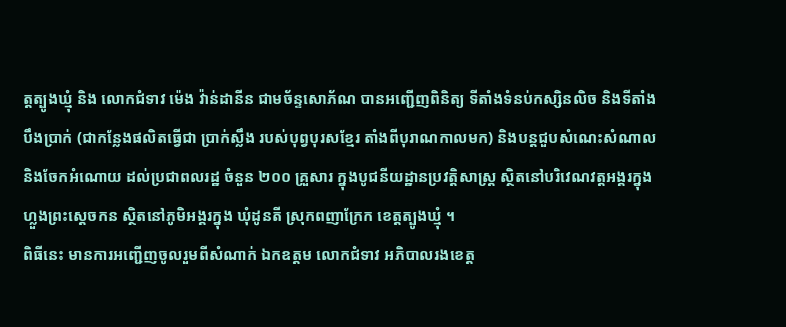ត្តត្បូងឃ្មុំ និង លោកជំទាវ ម៉េង វ៉ាន់ដានីន ជាមច័ន្ទសោភ័ណ បានអញ្ជើញពិនិត្យ ទីតាំងទំនប់កស្សិនលិច និងទីតាំងបឹងប្រាក់ (ជាកន្លែងផលិតធ្វើជា ប្រាក់ស្លឹង របស់បុព្វបុរសខ្មែរ តាំងពីបុរាណកាលមក) និងបន្តជួបសំណេះសំណាល និងចែកអំណោយ ដល់ប្រជាពលរដ្ឋ ចំនួន ២០០ គ្រួសារ ក្នុងបូជនីយដ្ឋានប្រវត្តិសាស្ត្រ ស្ថិតនៅបរិវេណវត្តអង្គរក្នុងហ្លួងព្រះស្តេចកន ស្ថិតនៅភូមិអង្គរក្នុង ឃុំដូនតី ស្រុកពញាក្រែក ខេត្តត្បូងឃ្មុំ ។
ពិធីនេះ មានការអញ្ជើញចូលរួមពីសំណាក់ ឯកឧត្តម លោកជំទាវ អភិបាលរងខេត្ត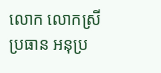លោក លោកស្រី ប្រធាន អនុប្រ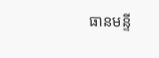ធានមន្ទី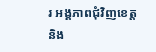រ អង្គភាពជុំវិញខេត្ត និង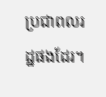ប្រជាពលរដ្ឋផងដែរ។